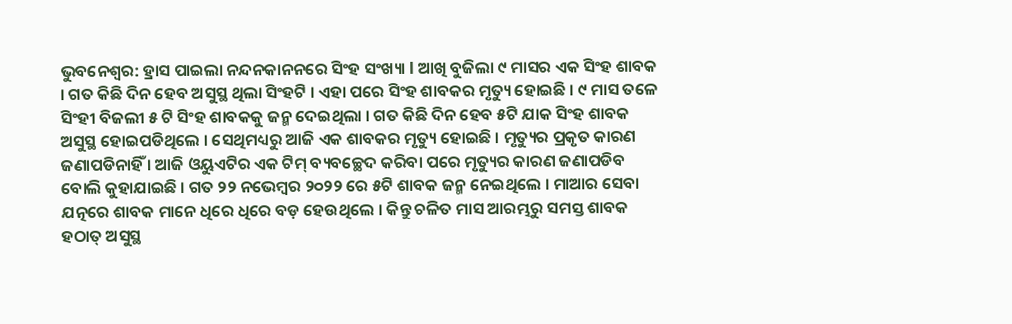ଭୁବନେଶ୍ୱର: ହ୍ରାସ ପାଇଲା ନନ୍ଦନକାନନରେ ସିଂହ ସଂଖ୍ୟା l ଆଖି ବୁଜିଲା ୯ ମାସର ଏକ ସିଂହ ଶାବକ । ଗତ କିଛି ଦିନ ହେବ ଅସୁସ୍ଥ ଥିଲା ସିଂହଟି । ଏହା ପରେ ସିଂହ ଶାବକର ମୃତ୍ୟୁ ହୋଇଛି । ୯ ମାସ ତଳେ ସିଂହୀ ବିଜଲୀ ୫ ଟି ସିଂହ ଶାବକକୁ ଜନ୍ମ ଦେଇଥିଲା । ଗତ କିଛି ଦିନ ହେବ ୫ଟି ଯାକ ସିଂହ ଶାବକ ଅସୁସ୍ଥ ହୋଇପଡିଥିଲେ । ସେଥିମଧ୍ୟରୁ ଆଜି ଏକ ଶାବକର ମୃତ୍ୟୁ ହୋଇଛି । ମୃତ୍ୟୁର ପ୍ରକୃତ କାରଣ ଜଣାପଡିନାହିଁ । ଆଜି ଓୟୁଏଟିର ଏକ ଟିମ୍ ବ୍ୟବଚ୍ଛେଦ କରିବା ପରେ ମୃତ୍ୟୁର କାରଣ ଜଣାପଡିବ ବୋଲି କୁହାଯାଇଛି । ଗତ ୨୨ ନଭେମ୍ବର ୨୦୨୨ ରେ ୫ଟି ଶାବକ ଜନ୍ମ ନେଇଥିଲେ । ମାଆର ସେବା ଯତ୍ନରେ ଶାବକ ମାନେ ଧିରେ ଧିରେ ବଡ଼ ହେଉଥିଲେ । କିନ୍ତୁ ଚଳିତ ମାସ ଆରମ୍ଭରୁ ସମସ୍ତ ଶାବକ ହଠାତ୍ ଅସୁସ୍ଥ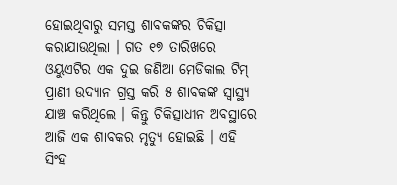ହୋଇଥିବାରୁ ସମସ୍ତ ଶାବକଙ୍କର ଚିକିତ୍ସା କରାଯାଉଥିଲା । ଗତ ୧୭ ତାରିଖରେ ଓୟୁଏଟିର ଏକ ଦୁଇ ଜଣିଆ ମେଡିକାଲ ଟିମ୍ ପ୍ରାଣୀ ଉଦ୍ୟାନ ଗ୍ରସ୍ତ କରି ୫ ଶାବକଙ୍କ ସ୍ୱାସ୍ଥ୍ୟ ଯାଞ୍ଚ କରିଥିଲେ । କିନ୍ତୁ ଚିକିତ୍ସାଧୀନ ଅବସ୍ଥାରେ ଆଜି ଏକ ଶାବକର ମୃତ୍ୟୁ ହୋଇଛି । ଏହି ସିଂହ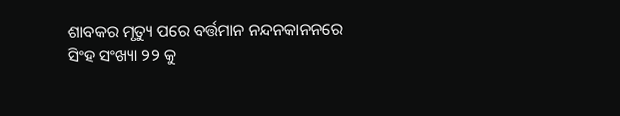ଶାବକର ମୃତ୍ୟୁ ପରେ ବର୍ତ୍ତମାନ ନନ୍ଦନକାନନରେ ସିଂହ ସଂଖ୍ୟା ୨୨ କୁ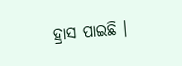ହ୍ରାସ ପାଇଛି ।